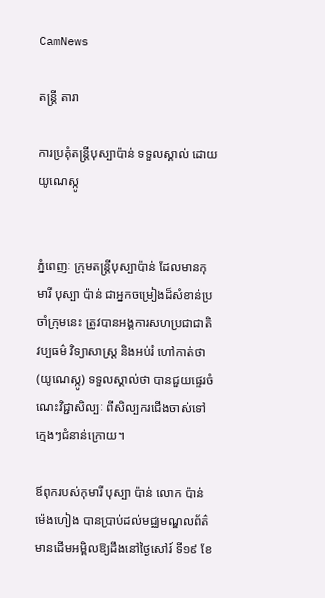CamNews

តន្រ្តី តារា

ការប្រគុំតន្ត្រីបុស្បាប៉ាន់ ទទួលស្គាល់ ដោយយូណេស្កូ


ភ្នំពេញៈ ក្រុមតន្ត្រីបុស្បាប៉ាន់ ដែលមានកុមារី បុស្បា ប៉ាន់ ជាអ្នកចម្រៀងដ៏សំខាន់ប្រចាំក្រុមនេះ ត្រូវបានអង្គការសហប្រជាជាតិ វប្បធម៌ វិទ្យាសាស្ត្រ និងអប់រំ ហៅកាត់ថា (យូណេស្កូ) ទទួលស្គាល់ថា បានជួយផ្ទេរចំណេះវិជ្ជាសិល្បៈ ពីសិល្បករជើងចាស់ទៅក្មេងៗជំនាន់ក្រោយ។

ឪពុករបស់កុមារី បុស្បា ប៉ាន់ លោក ប៉ាន់ ម៉េងហៀង បានប្រាប់ដល់មជ្ឈមណ្ឌលព័ត៌មានដើមអម្ពិលឱ្យដឹងនៅថ្ងៃសៅរ៍ ទី១៩ ខែ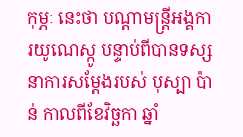កុម្ភៈ នេះថា បណ្តាមន្ត្រីអង្គការយូណេស្កូ បន្ទាប់ពីបានទស្សនាការសម្តែងរបស់ បុស្បា ប៉ាន់ កាលពីខែវិច្ឆកា ឆ្នាំ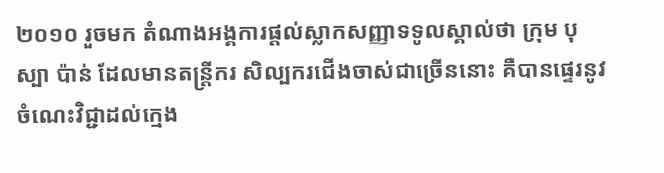២០១០ រួចមក តំណាងអង្គការផ្តល់ស្លាកសញ្ញាទទូលស្គាល់ថា ក្រុម បុស្បា ប៉ាន់ ដែលមានតន្ត្រីករ សិល្បករជើងចាស់ជាច្រើននោះ គឺបានផ្ទេរនូវចំណេះវិជ្ជាដល់ក្មេង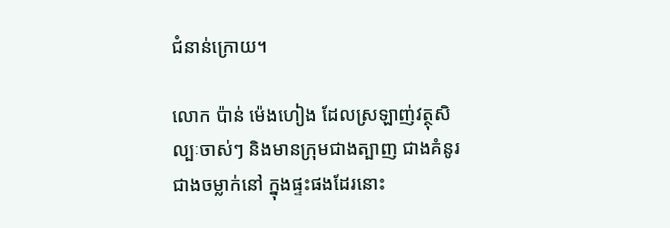ជំនាន់ក្រោយ។

លោក ប៉ាន់ ម៉េងហៀង ដែលស្រឡាញ់វត្ថុសិល្បៈចាស់ៗ និងមានក្រុមជាងត្បាញ ជាងគំនូរ ជាងចម្លាក់នៅ ក្នុងផ្ទះផងដែរនោះ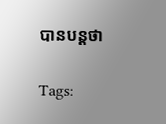បានបន្តថា

Tags: